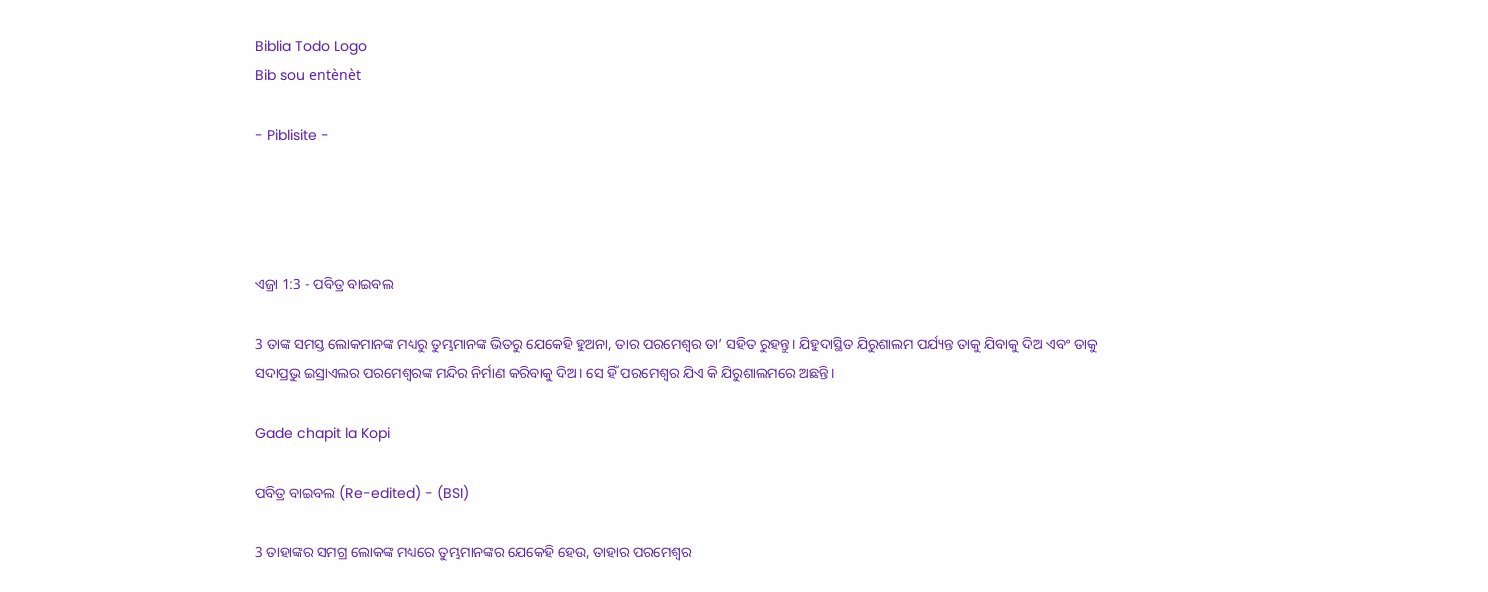Biblia Todo Logo
Bib sou entènèt

- Piblisite -




ଏଜ୍ରା 1:3 - ପବିତ୍ର ବାଇବଲ

3 ତାଙ୍କ ସମସ୍ତ ଲୋକମାନଙ୍କ ମଧ୍ୟରୁ ତୁମ୍ଭମାନଙ୍କ ଭିତରୁ ଯେକେହି ହୁଅନା, ତାର ପରମେଶ୍ୱର ତା’ ସହିତ ରୁହନ୍ତୁ। ଯିହୁଦାସ୍ଥିତ ଯିରୁଶାଲମ ପର୍ଯ୍ୟନ୍ତ ତାକୁ ଯିବାକୁ ଦିଅ ଏବଂ ତାକୁ ସଦାପ୍ରଭୁ ଇସ୍ରାଏଲର ପରମେଶ୍ୱରଙ୍କ ମନ୍ଦିର ନିର୍ମାଣ କରିବାକୁ ଦିଅ। ସେ ହିଁ ପରମେଶ୍ୱର ଯିଏ କି ଯିରୁଶାଲମରେ ଅଛନ୍ତି।

Gade chapit la Kopi

ପବିତ୍ର ବାଇବଲ (Re-edited) - (BSI)

3 ତାହାଙ୍କର ସମଗ୍ର ଲୋକଙ୍କ ମଧ୍ୟରେ ତୁମ୍ଭମାନଙ୍କର ଯେକେହି ହେଉ, ତାହାର ପରମେଶ୍ଵର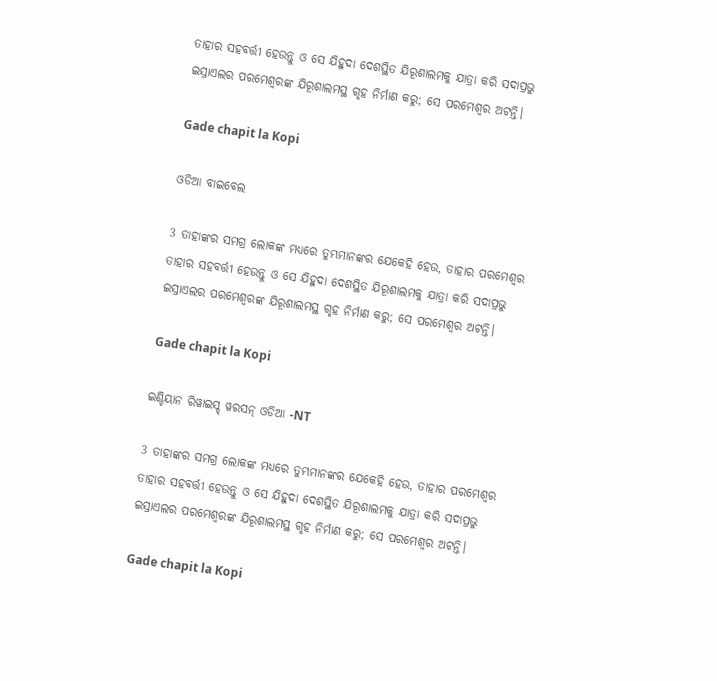ତାହାର ସହବର୍ତ୍ତୀ ହେଉନ୍ତୁ ଓ ସେ ଯିହୁଦା ଦେଶସ୍ଥିତ ଯିରୂଶାଲମକୁ ଯାତ୍ରା କରି ସଦାପ୍ରଭୁ ଇସ୍ରାଏଲର ପରମେଶ୍ଵରଙ୍କ ଯିରୂଶାଲମସ୍ଥ ଗୃହ ନିର୍ମାଣ କରୁ; ସେ ପରମେଶ୍ଵର ଅଟନ୍ତି।

Gade chapit la Kopi

ଓଡିଆ ବାଇବେଲ

3 ତାହାଙ୍କର ସମଗ୍ର ଲୋକଙ୍କ ମଧ୍ୟରେ ତୁମ୍ଭମାନଙ୍କର ଯେକେହି ହେଉ, ତାହାର ପରମେଶ୍ୱର ତାହାର ସହବର୍ତ୍ତୀ ହେଉନ୍ତୁ ଓ ସେ ଯିହୁଦା ଦେଶସ୍ଥିତ ଯିରୂଶାଲମକୁ ଯାତ୍ରା କରି ସଦାପ୍ରଭୁ ଇସ୍ରାଏଲର ପରମେଶ୍ୱରଙ୍କ ଯିରୂଶାଲମସ୍ଥ ଗୃହ ନିର୍ମାଣ କରୁ; ସେ ପରମେଶ୍ୱର ଅଟନ୍ତି।

Gade chapit la Kopi

ଇଣ୍ଡିୟାନ ରିୱାଇସ୍ଡ୍ ୱରସନ୍ ଓଡିଆ -NT

3 ତାହାଙ୍କର ସମଗ୍ର ଲୋକଙ୍କ ମଧ୍ୟରେ ତୁମ୍ଭମାନଙ୍କର ଯେକେହି ହେଉ, ତାହାର ପରମେଶ୍ୱର ତାହାର ସହବର୍ତ୍ତୀ ହେଉନ୍ତୁ ଓ ସେ ଯିହୁଦା ଦେଶସ୍ଥିତ ଯିରୂଶାଲମକୁ ଯାତ୍ରା କରି ସଦାପ୍ରଭୁ ଇସ୍ରାଏଲର ପରମେଶ୍ୱରଙ୍କ ଯିରୂଶାଲମସ୍ଥ ଗୃହ ନିର୍ମାଣ କରୁ; ସେ ପରମେଶ୍ୱର ଅଟନ୍ତି।

Gade chapit la Kopi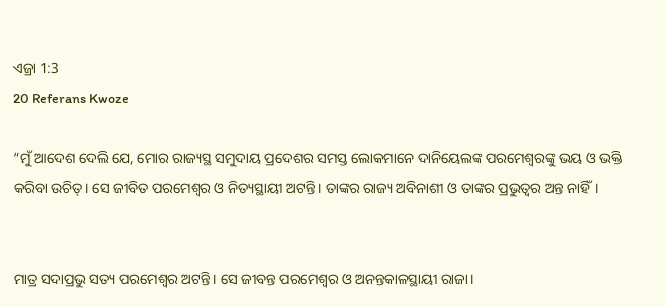ଏଜ୍ରା 1:3
20 Referans Kwoze

“ମୁଁ ଆଦେଶ ଦେଲି ଯେ, ମୋର ରାଜ୍ୟସ୍ଥ ସମୁଦାୟ ପ୍ରଦେଶର ସମସ୍ତ ଲୋକମାନେ ଦାନିୟେଲଙ୍କ ପରମେଶ୍ୱରଙ୍କୁ ଭୟ ଓ ଭକ୍ତି କରିବା ଉଚିତ୍। ସେ ଜୀବିତ ପରମେଶ୍ୱର ଓ ନିତ୍ୟସ୍ଥାୟୀ ଅଟନ୍ତି। ତାଙ୍କର ରାଜ୍ୟ ଅବିନାଶୀ ଓ ତାଙ୍କର ପ୍ରଭୁତ୍ୱର ଅନ୍ତ ନାହିଁ।


ମାତ୍ର ସଦାପ୍ରଭୁ ସତ୍ୟ ପରମେଶ୍ୱର ଅଟନ୍ତି। ସେ ଜୀବନ୍ତ ପରମେଶ୍ୱର ଓ ଅନନ୍ତକାଳସ୍ଥାୟୀ ରାଜା।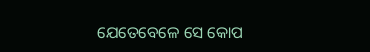ଯେତେବେଳେ ସେ କୋପ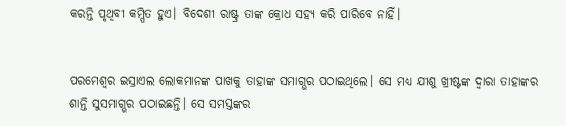କରନ୍ତି ପୃଥିବୀ କମ୍ପିତ ହୁଏ। ବିଦେଶୀ ରାଷ୍ଟ୍ର ତାଙ୍କ କ୍ରୋଧ ସହ୍ୟ କରି ପାରିବେ ନାହିଁ।


ପରମେଶ୍ୱର ଇସ୍ରାଏଲ ଲୋକମାନଙ୍କ ପାଖକୁ ତାହାଙ୍କ ସମାଗ୍ଭର ପଠାଇଥିଲେ। ସେ ମଧ୍ୟ ଯୀଶୁ ଖ୍ରୀଷ୍ଟଙ୍କ ଦ୍ୱାରା ତାହାଙ୍କର ଶାନ୍ତି ସୁସମାଗ୍ଭର ପଠାଇଛନ୍ତି। ସେ ସମସ୍ତଙ୍କର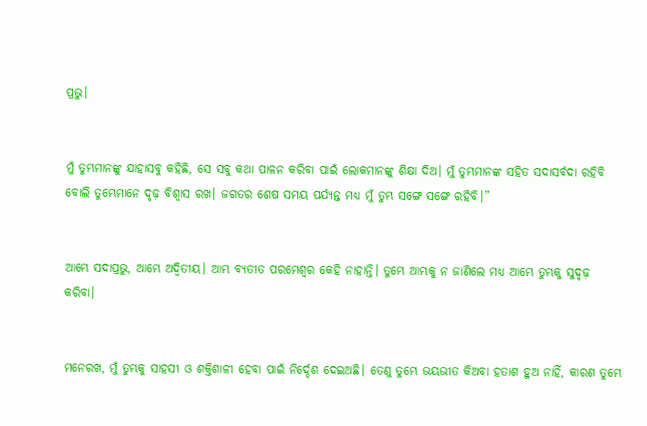ପ୍ରଭୁ।


ମୁଁ ତୁମ୍ଭମାନଙ୍କୁ ଯାହାସବୁ କହିଛି, ସେ ସବୁ କଥା ପାଳନ କରିବା ପାଇଁ ଲୋକମାନଙ୍କୁ ଶିକ୍ଷା ଦିଅ। ମୁଁ ତୁମ୍ଭମାନଙ୍କ ସହିତ ସଦାସର୍ବଦା ରହିବି ବୋଲି ତୁମ୍ଭେମାନେ ଦୃଢ଼ ବିଶ୍ୱାସ ରଖ। ଜଗତର ଶେଷ ସମୟ ପର୍ଯ୍ୟନ୍ତ ମଧ୍ୟ ମୁଁ ତୁମ୍ଭ ସଙ୍ଗେ ସଙ୍ଗେ ରହିବି।”


ଆମ୍ଭେ ସଦାପ୍ରଭୁ, ଆମ୍ଭେ ଅଦ୍ୱିତୀୟ। ଆମ୍ଭ ବ୍ୟତୀତ ପରମେଶ୍ୱର କେହି ନାହାନ୍ତି। ତୁମ୍ଭେ ଆମ୍ଭକୁ ନ ଜାଣିଲେ ମଧ୍ୟ ଆମ୍ଭେ ତୁମ୍ଭକୁ ସୁଦୃଢ଼ କରିବା।


ମନେରଖ, ମୁଁ ତୁମ୍ଭକୁ ସାହସୀ ଓ ଶକ୍ତିଶାଳୀ ହେବା ପାଇଁ ନିର୍ଦ୍ଦେଶ ଦେଇଅଛି। ତେଣୁ ତୁମ୍ଭେ ଭୟଭୀତ କିଅବା ହତାଶ ହୁଅ ନାହିଁ, କାରଣ ତୁମ୍ଭେ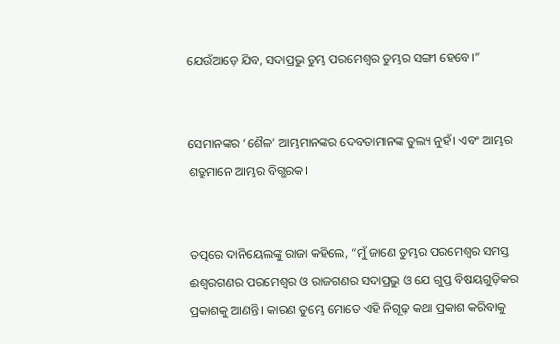ଯେଉଁଆଡ଼େ ଯିବ, ସଦାପ୍ରଭୁ ତୁମ୍ଭ ପରମେଶ୍ୱର ତୁମ୍ଭର ସଙ୍ଗୀ ହେବେ।”


ସେମାନଙ୍କର ‘ଶୈଳ’ ଆମ୍ଭମାନଙ୍କର ଦେବତାମାନଙ୍କ ତୁଲ୍ୟ ନୁହଁ। ଏବଂ ଆମ୍ଭର ଶତ୍ରୁମାନେ ଆମ୍ଭର ବିଗ୍ଭରକ।


ତତ୍ପରେ ଦାନିୟେଲଙ୍କୁ ରାଜା କହିଲେ, “ମୁଁ ଜାଣେ ତୁମ୍ଭର ପରମେଶ୍ୱର ସମସ୍ତ ଈଶ୍ୱରଗଣର ପରମେଶ୍ୱର ଓ ରାଜଗଣର ସଦାପ୍ରଭୁ ଓ ଯେ ଗୁପ୍ତ ବିଷୟଗୁଡ଼ିକର ପ୍ରକାଶକୁ ଆଣନ୍ତି। କାରଣ ତୁମ୍ଭେ ମୋତେ ଏହି ନିଗୂଢ଼ କଥା ପ୍ରକାଶ କରିବାକୁ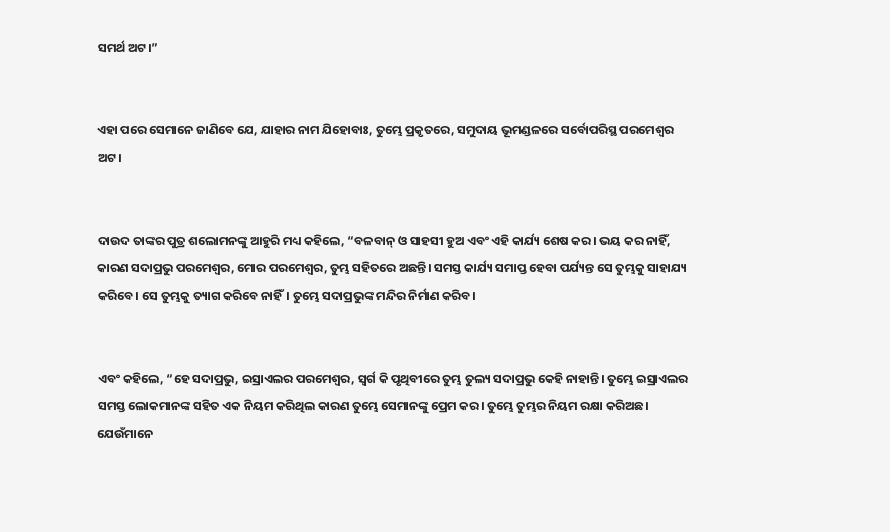ସମର୍ଥ ଅଟ।”


ଏହା ପରେ ସେମାନେ ଜାଣିବେ ଯେ, ଯାହାର ନାମ ଯିହୋବାଃ, ତୁମ୍ଭେ ପ୍ରକୃତରେ, ସମୁଦାୟ ଭୂମଣ୍ଡଳରେ ସର୍ବୋପରିସ୍ଥ ପରମେଶ୍ୱର ଅଟ।


ଦାଉଦ ତାଙ୍କର ପୁତ୍ର ଶଲୋମନଙ୍କୁ ଆହୁରି ମଧ୍ୟ କହିଲେ, “ବଳବାନ୍ ଓ ସାହସୀ ହୁଅ ଏବଂ ଏହି କାର୍ଯ୍ୟ ଶେଷ କର। ଭୟ କର ନାହିଁ, କାରଣ ସଦାପ୍ରଭୁ ପରମେଶ୍ୱର, ମୋର ପରମେଶ୍ୱର, ତୁମ୍ଭ ସହିତରେ ଅଛନ୍ତି। ସମସ୍ତ କାର୍ଯ୍ୟ ସମାପ୍ତ ହେବା ପର୍ଯ୍ୟନ୍ତ ସେ ତୁମ୍ଭକୁ ସାହାଯ୍ୟ କରିବେ। ସେ ତୁମ୍ଭକୁ ତ୍ୟାଗ କରିବେ ନାହିଁ। ତୁମ୍ଭେ ସଦାପ୍ରଭୁଙ୍କ ମନ୍ଦିର ନିର୍ମାଣ କରିବ।


ଏବଂ କହିଲେ, “ହେ ସଦାପ୍ରଭୁ, ଇସ୍ରାଏଲର ପରମେଶ୍ୱର, ସ୍ୱର୍ଗ କି ପୃଥିବୀରେ ତୁମ୍ଭ ତୁଲ୍ୟ ସଦାପ୍ରଭୁ କେହି ନାହାନ୍ତି। ତୁମ୍ଭେ ଇସ୍ରାଏଲର ସମସ୍ତ ଲୋକମାନଙ୍କ ସହିତ ଏକ ନିୟମ କରିଥିଲ କାରଣ ତୁମ୍ଭେ ସେମାନଙ୍କୁ ପ୍ରେମ କର। ତୁମ୍ଭେ ତୁମ୍ଭର ନିୟମ ରକ୍ଷା କରିଅଛ। ଯେଉଁମାନେ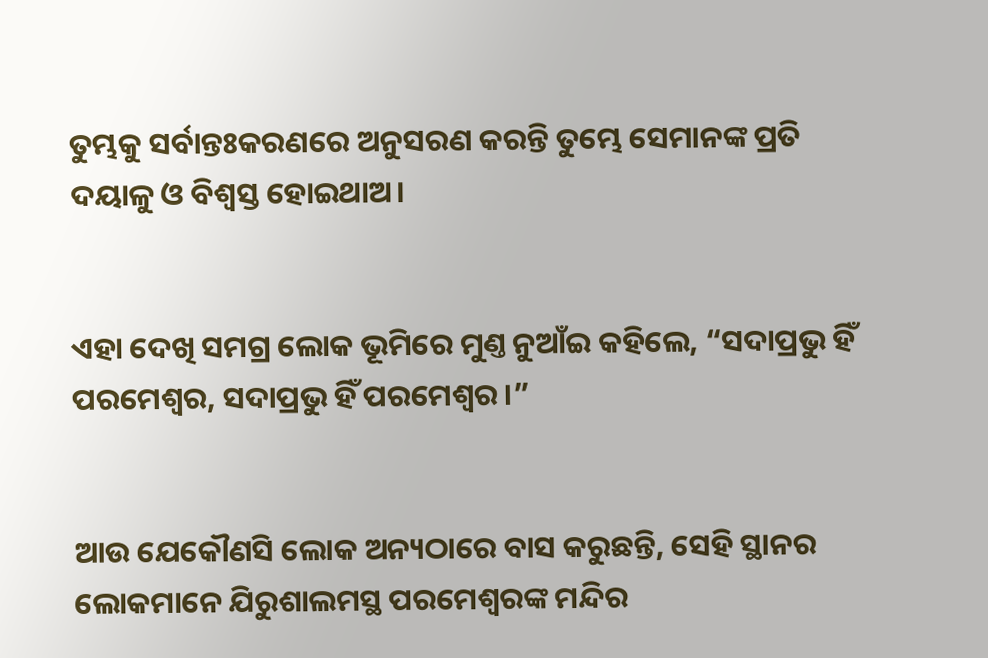ତୁମ୍ଭକୁ ସର୍ବାନ୍ତଃକରଣରେ ଅନୁସରଣ କରନ୍ତି ତୁମ୍ଭେ ସେମାନଙ୍କ ପ୍ରତି ଦୟାଳୁ ଓ ବିଶ୍ୱସ୍ତ ହୋଇଥାଅ।


ଏହା ଦେଖି ସମଗ୍ର ଲୋକ ଭୂମିରେ ମୁଣ୍ତ ନୁଆଁଇ କହିଲେ, “ସଦାପ୍ରଭୁ ହିଁ ପରମେଶ୍ୱର, ସଦାପ୍ରଭୁ ହିଁ ପରମେଶ୍ୱର।”


ଆଉ ଯେକୌଣସି ଲୋକ ଅନ୍ୟଠାରେ ବାସ କରୁଛନ୍ତି, ସେହି ସ୍ଥାନର ଲୋକମାନେ ଯିରୁଶାଲମସ୍ଥ ପରମେଶ୍ୱରଙ୍କ ମନ୍ଦିର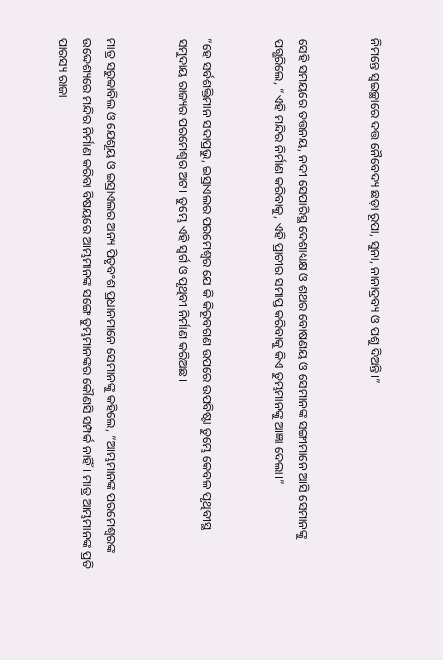ନିମନ୍ତେ ସ୍ୱଇଚ୍ଛାରେ ଦତ୍ତ ନୈବେଦ୍ୟ ଛଡ଼ା ରୂପା, ସୁନା, ନାନାଦ୍ରବ୍ୟ ଓ ପଶୁ ଦିଅନ୍ତି।”


ସେହି ସମୟରେ ତତ୍ତନୟ, ନଦୀ ସେପାରିସ୍ଥ ଦେଶାଧ୍ୟକ୍ଷ ଓ ଶଥର ବୋଷଣୟ ଓ ସେମାନଙ୍କ ସଙ୍ଗୀମାନେ ଆସି ସେମାନଙ୍କୁ ପଗ୍ଭରିଲେ, “ଏହି ମନ୍ଦିର ନିର୍ମାଣ କରିବାକୁ, ଏହି ପ୍ରାଚୀର ସମାପ୍ତ କରିବାକୁ କିଏ ତୁମ୍ଭମାନଙ୍କୁ ଆଜ୍ଞା ଦେଲା।”


“ହେ ସର୍ବଶକ୍ତିମାନ ସଦାପ୍ରଭୁ, ଇସ୍ରାଏଲର ପରମେଶ୍ୱର ଯେ କି କିରୂବଗଣ ଉପରେ ଉପବିଷ୍ଟା ତୁମ୍ଭେ କେବଳ ପୃଥିବୀସ୍ଥ ସମୁଦାୟ ରାଜ୍ୟର ପରମେଶ୍ୱର ଅଟ। ତୁମ୍ଭେ ଏହି ସ୍ୱର୍ଗ ଓ ପୃଥିବୀ ନିର୍ମାଣ କରିଅଛ।


ମାତ୍ର ସରୁବ୍ବାବିଲ ଓ ଯେଶୂୟ ଓ ଇସ୍ରାଏଲର ଅନ୍ୟ ପିତୃବଂଶ ପ୍ରଧାନମାନେ ସେମାନଙ୍କୁ କହିଲେ, “ଆମ୍ଭମାନଙ୍କ ପରମେଶ୍ୱରଙ୍କ ଉଦ୍ଦେଶ୍ୟରେ ମନ୍ଦିର ନିର୍ମାଣ କରିବା ବିଷୟରେ ଆମ୍ଭମାନଙ୍କ ସଙ୍ଗେ ତୁମ୍ଭମାନଙ୍କର କୌଣସି ସମ୍ପର୍କ ନାହିଁ। ମାତ୍ର ଆମ୍ଭମାନଙ୍କ ପ୍ରତି ପାରସ୍ୟ ରାଜା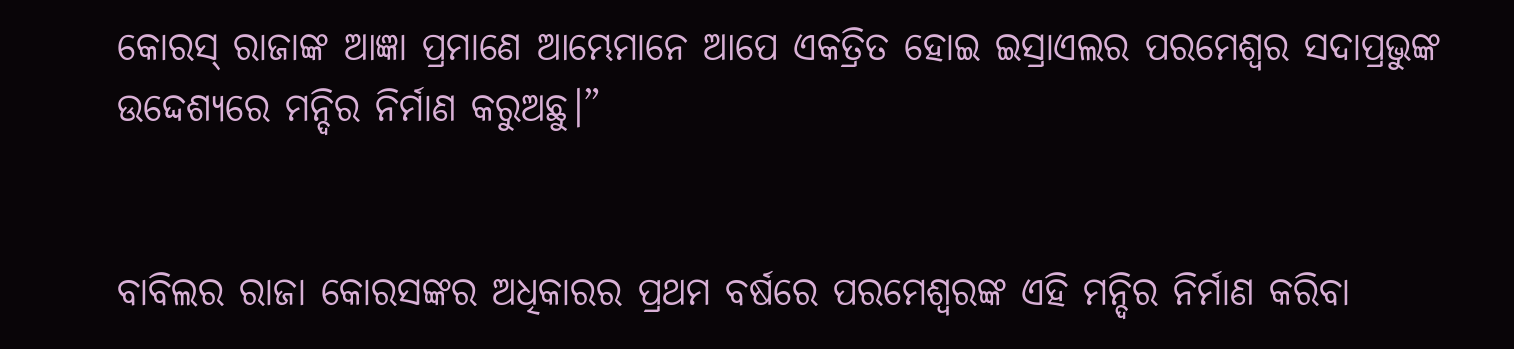କୋରସ୍ ରାଜାଙ୍କ ଆଜ୍ଞା ପ୍ରମାଣେ ଆମ୍ଭେମାନେ ଆପେ ଏକତ୍ରିତ ହୋଇ ଇସ୍ରାଏଲର ପରମେଶ୍ୱର ସଦାପ୍ରଭୁଙ୍କ ଉଦ୍ଦେଶ୍ୟରେ ମନ୍ଦିର ନିର୍ମାଣ କରୁଅଛୁ।”


ବାବିଲର ରାଜା କୋରସଙ୍କର ଅଧିକାରର ପ୍ରଥମ ବର୍ଷରେ ପରମେଶ୍ୱରଙ୍କ ଏହି ମନ୍ଦିର ନିର୍ମାଣ କରିବା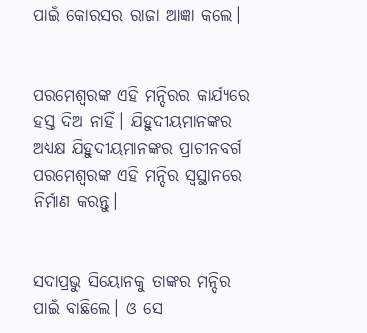ପାଇଁ କୋରସର ରାଜା ଆଜ୍ଞା କଲେ।


ପରମେଶ୍ୱରଙ୍କ ଏହି ମନ୍ଦିରର କାର୍ଯ୍ୟରେ ହସ୍ତ ଦିଅ ନାହିଁ। ଯିହୁଦୀୟମାନଙ୍କର ଅଧ୍ୟକ୍ଷ ଯିହୁଦୀୟମାନଙ୍କର ପ୍ରାଚୀନବର୍ଗ ପରମେଶ୍ୱରଙ୍କ ଏହି ମନ୍ଦିର ସ୍ୱସ୍ଥାନରେ ନିର୍ମାଣ କରନ୍ତୁ।


ସଦାପ୍ରଭୁ ସିୟୋନକୁ ତାଙ୍କର ମନ୍ଦିର ପାଇଁ ବାଛିଲେ। ଓ ସେ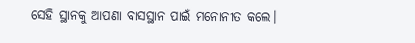ସେହି ସ୍ଥାନକୁ ଆପଣା ବାସସ୍ଥାନ ପାଇଁ ମନୋନୀତ କଲେ।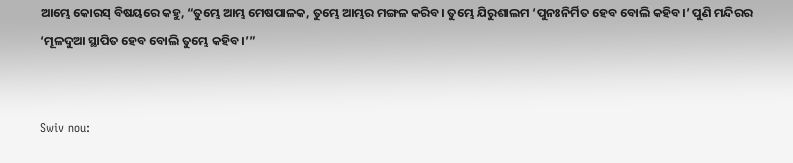ଆମ୍ଭେ କୋରସ୍ ବିଷୟରେ କହୁ, “ତୁମ୍ଭେ ଆମ୍ଭ ମେଷପାଳକ, ତୁମ୍ଭେ ଆମ୍ଭର ମଙ୍ଗଳ କରିବ। ତୁମ୍ଭେ ଯିରୁଶାଲମ ‘ପୁନଃନିର୍ମିତ ହେବ ବୋଲି କହିବ।’ ପୁଣି ମନ୍ଦିରର ‘ମୂଳଦୁଆ ସ୍ଥାପିତ ହେବ ବୋଲି ତୁମ୍ଭେ କହିବ।’”


Swiv nou: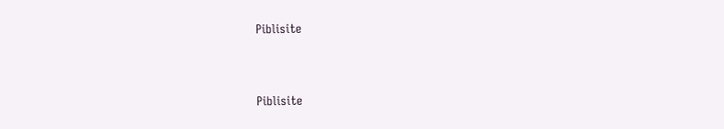Piblisite


Piblisite